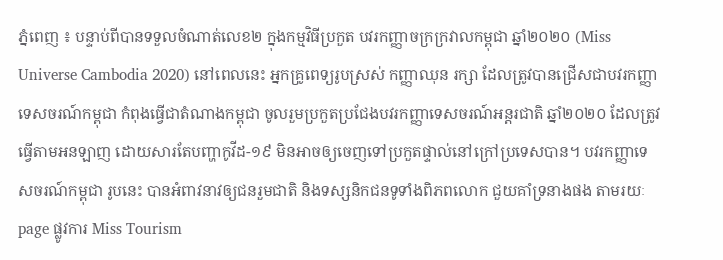ភ្នំពេញ ៖ បន្ទាប់ពីបានទទួលចំណាត់លេខ២ ក្នុងកម្មវិធីប្រកួត បវរកញ្ញាចក្រក្រវាលកម្ពុជា ឆ្នាំ២០២០ (Miss Universe Cambodia 2020) នៅពេលនេះ អ្នកគ្រូពេទ្យរូបស្រស់ កញ្ញាឈុន រក្សា ដែលត្រូវបានជ្រើសជាបវរកញ្ញាទេសចរណ៍កម្ពុជា កំពុងធ្វើជាតំណាងកម្ពុជា ចូលរួមប្រកួតប្រជែងបវរកញ្ញាទេសចរណ៍អន្តរជាតិ ឆ្នាំ២០២០ ដែលត្រូវធ្វើតាមអនឡាញ ដោយសារតែបញ្ហាកូវីដ-១៩ មិនអាចឲ្យចេញទៅប្រកួតផ្ទាល់នៅក្រៅប្រទេសបាន។ បវរកញ្ញាទេសចរណ៍កម្ពុជា រូបនេះ បានអំពាវនាវឲ្យជនរួមជាតិ និងទស្សនិកជនទូទាំងពិភពលោក ជួយគាំទ្រនាងផង តាមរយៈ page ផ្លូវការ Miss Tourism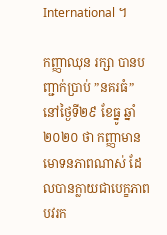International ។

កញ្ញាឈុន រក្សា បានបញ្ជាក់ប្រាប់ ”នគរធំ” នៅថ្ងៃទី២៩ ខែធ្នូ ឆ្នាំ២០២០ ថា កញ្ញាមានមោទនភាពណាស់ ដែលបានក្លាយជាបេក្ខភាពបវរក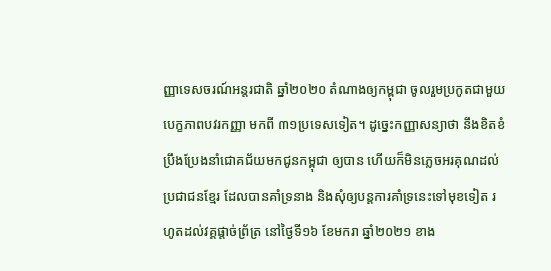ញ្ញាទេសចរណ៍អន្តរជាតិ ឆ្នាំ២០២០ តំណាងឲ្យកម្ពុជា ចូលរួមប្រកូតជាមួយបេក្ខភាពបវរកញ្ញា មកពី ៣១ប្រទេសទៀត។ ដូច្នេះកញ្ញាសន្យាថា នឹងខិតខំប្រឹងប្រែងនាំជោគជ័យមកជូនកម្ពុជា ឲ្យបាន ហើយក៏មិនភ្លេចអរគុណដល់ប្រជាជនខ្មែរ ដែលបានគាំទ្រនាង និងសុំឲ្យបន្តការគាំទ្រនេះទៅមុខទៀត រហូតដល់វគ្គផ្ដាច់ព្រ័ត្រ នៅថ្ងៃទី១៦ ខែមករា ឆ្នាំ២០២១ ខាង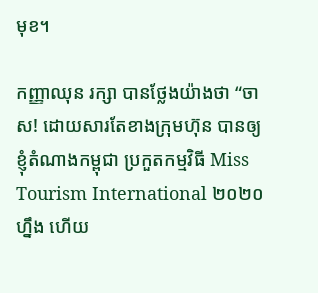មុខ។

កញ្ញាឈុន រក្សា បានថ្លែងយ៉ាងថា “ចាស! ដោយសារតែខាងក្រុមហ៊ុន បានឲ្យខ្ញុំតំណាងកម្ពុជា ប្រកួតកម្មវិធី Miss Tourism International ២០២០ ហ្នឹង ហើយ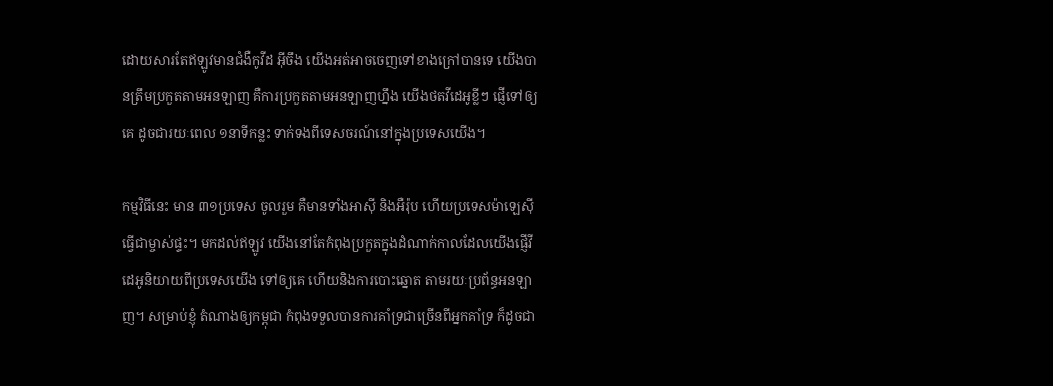ដោយសារតែឥឡូវមានជំងឺកូវីដ អ៊ីចឹង យើងអត់អាចចេញទៅខាងក្រៅបានទេ យើងបានត្រឹមប្រកួតតាមអនឡាញ គឺការប្រកួតតាមអនឡាញហ្នឹង យើងថតវីដេអូខ្លីៗ ផ្ញើទៅឲ្យគេ ដូចជារយៈពេល ១នាទីកន្លះ ទាក់ទងពីទេសចរណ៍នៅក្នុងប្រទេសយើង។

កម្មវិធីនេះ មាន ៣១ប្រទេស ចូលរួម គឺមានទាំងអាស៊ី និងអឺរ៉ុប ហើយប្រទេសម៉ាឡេស៊ី ធ្វើជាម្ចាស់ផ្ទះ។ មកដល់ឥឡូវ យើងនៅតែកំពុងប្រកួតក្នុងដំណាក់កាលដែលយើងផ្ញើវីដេអូនិយាយពីប្រទេសយើង ទៅឲ្យគេ ហើយនិងការបោះឆ្នោត តាមរយៈប្រព័ន្ធអនឡាញ។ សម្រាប់ខ្ញុំ តំណាងឲ្យកម្ពុជា កំពុងទទួលបានការគាំទ្រជាច្រើនពីអ្នកគាំទ្រ ក៏ដូចជា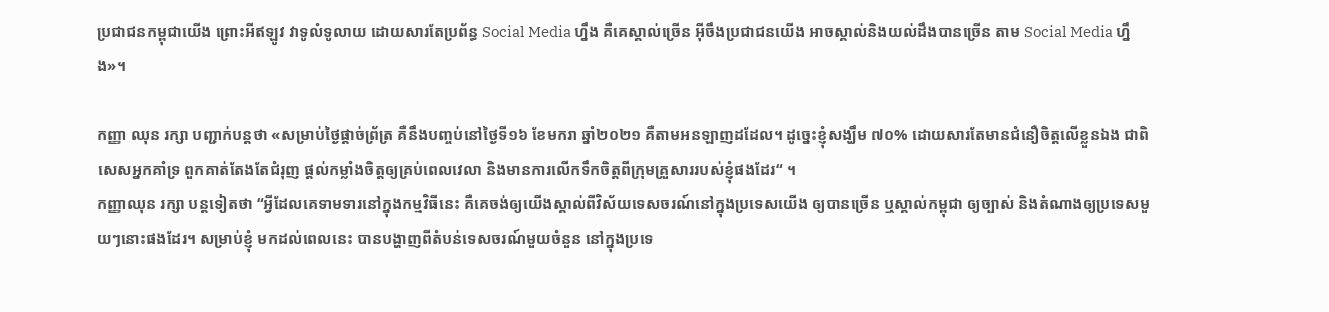ប្រជាជនកម្ពុជាយើង ព្រោះអីឥឡូវ វាទូលំទូលាយ ដោយសារតែប្រព័ន្ធ Social Media ហ្នឹង គឺគេស្គាល់ច្រើន អ៊ីចឹងប្រជាជនយើង អាចស្គាល់និងយល់ដឹងបានច្រើន តាម Social Media ហ្នឹង»។

កញ្ញា ឈុន រក្សា បញ្ជាក់បន្តថា «សម្រាប់ថ្ងៃផ្ដាច់ព្រ័ត្រ គឺនឹងបញ្ចប់នៅថ្ងៃទី១៦ ខែមករា ឆ្នាំ២០២១ គឺតាមអនឡាញដដែល។ ដូច្នេះខ្ញុំសង្ឃឹម ៧០% ដោយសារតែមានជំនឿចិត្តលើខ្លួនឯង ជាពិសេសអ្នកគាំទ្រ ពួកគាត់តែងតែជំរុញ ផ្ដល់កម្លាំងចិត្តឲ្យគ្រប់ពេលវេលា និងមានការលើកទឹកចិត្តពីក្រុមគ្រួសាររបស់ខ្ញុំផងដែរ“ ។
កញ្ញាឈុន រក្សា បន្តទៀតថា “អ្វីដែលគេទាមទារនៅក្នុងកម្មវិធីនេះ គឺគេចង់ឲ្យយើងស្គាល់ពីវិស័យទេសចរណ៍នៅក្នុងប្រទេសយើង ឲ្យបានច្រើន ឬស្គាល់កម្ពុជា ឲ្យច្បាស់ និងតំណាងឲ្យប្រទេសមួយៗនោះផងដែរ។ សម្រាប់ខ្ញុំ មកដល់ពេលនេះ បានបង្ហាញពីតំបន់ទេសចរណ៍មួយចំនួន នៅក្នុងប្រទេ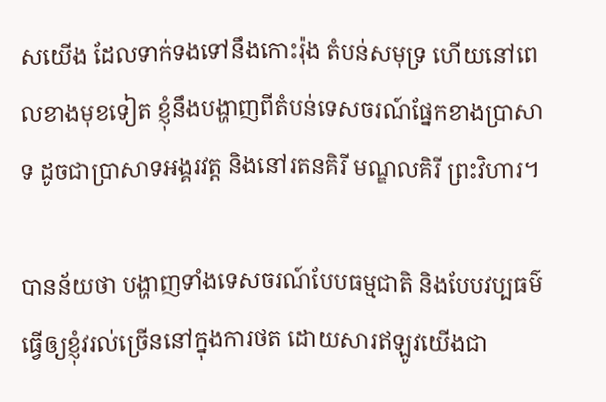សយើង ដែលទាក់ទងទៅនឹងកោះរ៉ុង តំបន់សមុទ្រ ហើយនៅពេលខាងមុខទៀត ខ្ញុំនឹងបង្ហាញពីតំបន់ទេសចរណ៍ផ្នែកខាងប្រាសាទ ដូចជាប្រាសាទអង្គរវត្ត និងនៅរតនគិរី មណ្ឌលគិរី ព្រះវិហារ។

បានន័យថា បង្ហាញទាំងទេសចរណ៍បែបធម្មជាតិ និងបែបវប្បធម៌ ធ្វើឲ្យខ្ញុំវរល់ច្រើននៅក្នុងការថត ដោយសារឥឡូវយើងជា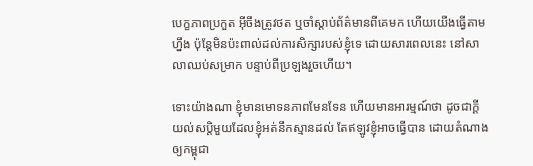បេក្ខភាពប្រកួត អ៊ីចឹងត្រូវថត ឬចាំស្ដាប់ព័ត៌មានពីគេមក ហើយយើងធ្វើតាមហ្នឹង ប៉ុន្តែមិនប៉ះពាល់ដល់ការសិក្សារបស់ខ្ញុំទេ ដោយសារពេលនេះ នៅសាលាឈប់សម្រាក បន្ទាប់ពីប្រឡងរួចហើយ។

ទោះយ៉ាងណា ខ្ញុំមានមោទនភាពមែនទែន ហើយមានអារម្មណ៍ថា ដូចជាក្ដីយល់សប្ដិមួយដែលខ្ញុំអត់នឹកស្មានដល់ តែឥឡូវខ្ញុំអាចធ្វើបាន ដោយតំណាងឲ្យកម្ពុជា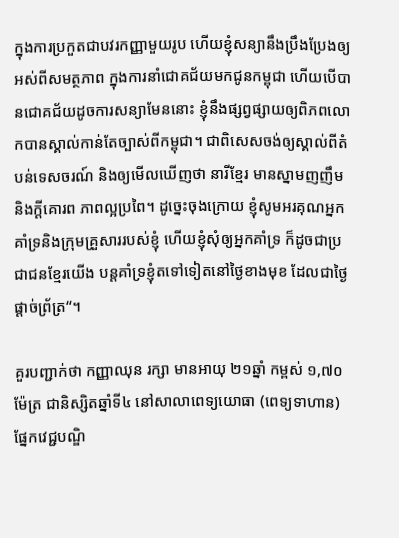ក្នុងការប្រកួតជាបវរកញ្ញាមួយរូប ហើយខ្ញុំសន្យានឹងប្រឹងប្រែងឲ្យអស់ពីសមត្ថភាព ក្នុងការនាំជោគជ័យមកជូនកម្ពុជា ហើយបើបានជោគជ័យដូចការសន្យាមែននោះ ខ្ញុំនឹងផ្សព្វផ្សាយឲ្យពិភពលោកបានស្គាល់កាន់តែច្បាស់ពីកម្ពុជា។ ជាពិសេសចង់ឲ្យស្គាល់ពីតំបន់ទេសចរណ៍ និងឲ្យមើលឃើញថា នារីខ្មែរ មានស្នាមញញឹម និងក្ដីគោរព ភាពល្អប្រពៃ។ ដូច្នេះចុងក្រោយ ខ្ញុំសូមអរគុណអ្នកគាំទ្រនិងក្រុមគ្រួសាររបស់ខ្ញុំ ហើយខ្ញុំសុំឲ្យអ្នកគាំទ្រ ក៏ដូចជាប្រជាជនខ្មែរយើង បន្តគាំទ្រខ្ញុំតទៅទៀតនៅថ្ងៃខាងមុខ ដែលជាថ្ងៃផ្ដាច់ព្រ័ត្រ“។

គួរបញ្ជាក់ថា កញ្ញាឈុន រក្សា មានអាយុ ២១ឆ្នាំ កម្ពស់ ១,៧០ម៉ែត្រ ជានិស្សិតឆ្នាំទី៤ នៅសាលាពេទ្យយោធា (ពេទ្យទាហាន) ផ្នែកវេជ្ជបណ្ឌិ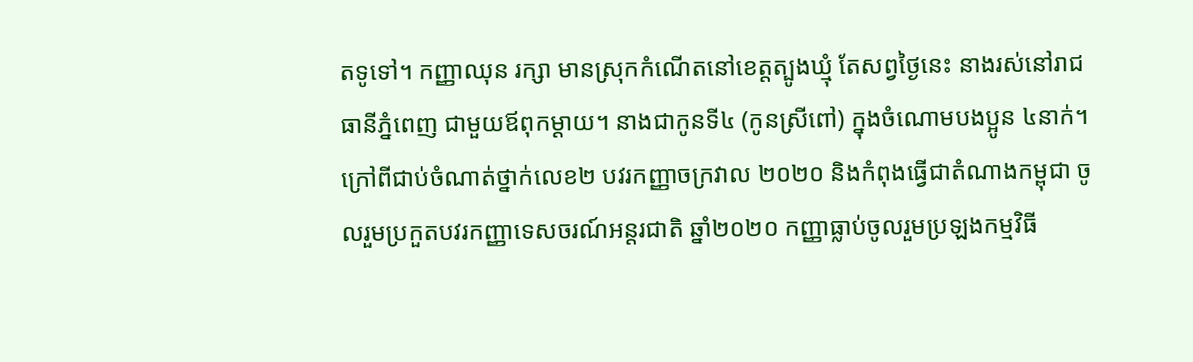តទូទៅ។ កញ្ញាឈុន រក្សា មានស្រុកកំណើតនៅខេត្តត្បូងឃ្មុំ តែសព្វថ្ងៃនេះ នាងរស់នៅរាជធានីភ្នំពេញ ជាមួយឪពុកម្ដាយ។ នាងជាកូនទី៤ (កូនស្រីពៅ) ក្នុងចំណោមបងប្អូន ៤នាក់។ ក្រៅពីជាប់ចំណាត់ថ្នាក់លេខ២ បវរកញ្ញាចក្រវាល ២០២០ និងកំពុងធ្វើជាតំណាងកម្ពុជា ចូលរួមប្រកួតបវរកញ្ញាទេសចរណ៍អន្តរជាតិ ឆ្នាំ២០២០ កញ្ញាធ្លាប់ចូលរួមប្រឡងកម្មវិធី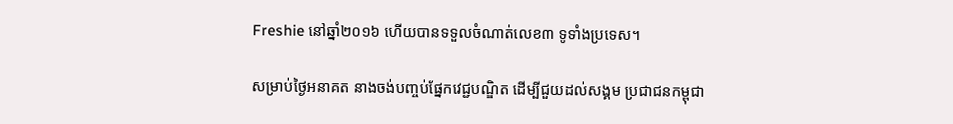Freshie នៅឆ្នាំ២០១៦ ហើយបានទទួលចំណាត់លេខ៣ ទូទាំងប្រទេស។

សម្រាប់ថ្ងៃអនាគត នាងចង់បញ្ចប់ផ្នែកវេជ្ជបណ្ឌិត ដើម្បីជួយដល់សង្គម ប្រជាជនកម្ពុជា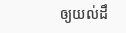ឲ្យយល់ដឹ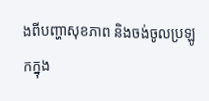ងពីបញ្ហាសុខភាព និងចង់ចូលប្រឡូកក្នុង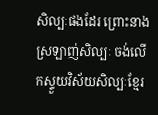សិល្បៈផងដែរ ព្រោះនាងស្រឡាញ់សិល្បៈ ចង់លើកស្ទួយវិស័យសិល្បៈខែ្មរ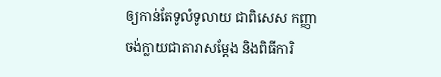ឲ្យកាន់តែទូលំទូលាយ ជាពិសេស កញ្ញាចង់ក្លាយជាតារាសម្ដែង និងពិធីការិ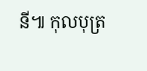នី៕ កុលបុត្រ